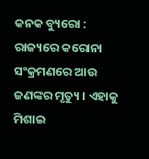କନକ ବ୍ୟୁରୋ : ରାଜ୍ୟରେ କରୋନା ସଂକ୍ରମଣରେ ଆଉ ଜଣଙ୍କର ମୃତ୍ୟୁ । ଏହାକୁ ମିଶାଇ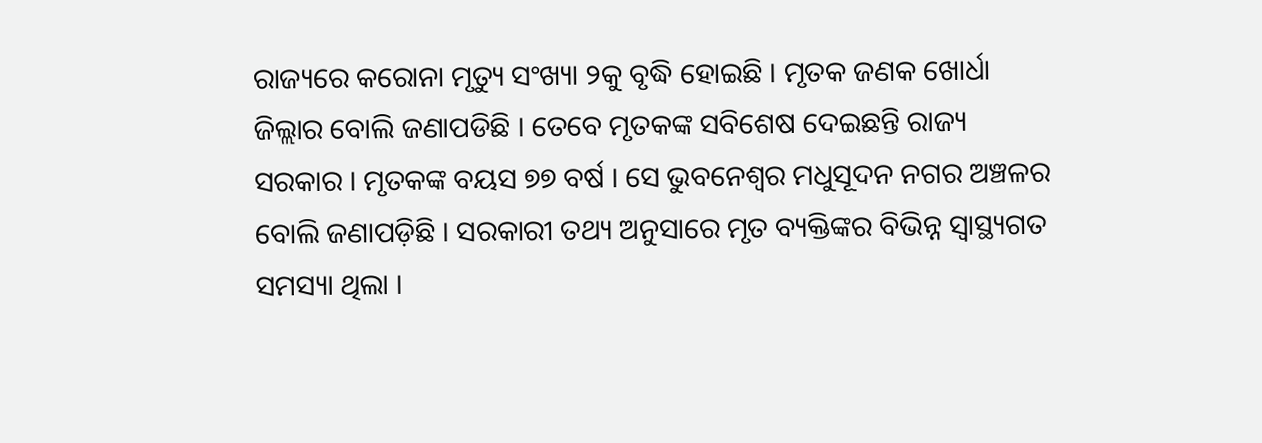ରାଜ୍ୟରେ କରୋନା ମୃତ୍ୟୁ ସଂଖ୍ୟା ୨କୁ ବୃଦ୍ଧି ହୋଇଛି । ମୃତକ ଜଣକ ଖୋର୍ଧା ଜିଲ୍ଲାର ବୋଲି ଜଣାପଡିଛି । ତେବେ ମୃତକଙ୍କ ସବିଶେଷ ଦେଇଛନ୍ତି ରାଜ୍ୟ ସରକାର । ମୃତକଙ୍କ ବୟସ ୭୭ ବର୍ଷ । ସେ ଭୁବନେଶ୍ୱର ମଧୁସୂଦନ ନଗର ଅଞ୍ଚଳର ବୋଲି ଜଣାପଡ଼ିଛି । ସରକାରୀ ତଥ୍ୟ ଅନୁସାରେ ମୃତ ବ୍ୟକ୍ତିଙ୍କର ବିଭିନ୍ନ ସ୍ୱାସ୍ଥ୍ୟଗତ ସମସ୍ୟା ଥିଲା ।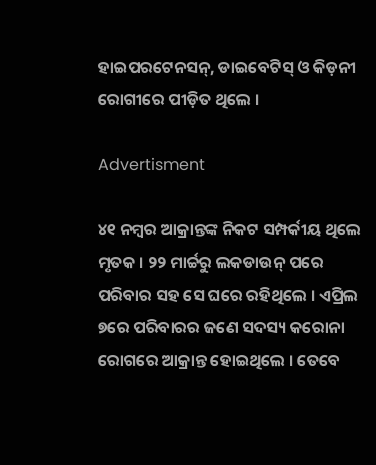ହାଇପରଟେନସନ୍, ଡାଇବେଟିସ୍ ଓ କିଡ଼ନୀ ରୋଗୀରେ ପୀଡ଼ିତ ଥିଲେ ।

Advertisment

୪୧ ନମ୍ବର ଆକ୍ରାନ୍ତଙ୍କ ନିକଟ ସମ୍ପର୍କୀୟ ଥିଲେ ମୃତକ । ୨୨ ମାର୍ଚ୍ଚରୁ ଲକଡାଉନ୍ ପରେ ପରିବାର ସହ ସେ ଘରେ ରହିଥିଲେ । ଏପ୍ରିଲ ୭ରେ ପରିବାରର ଜଣେ ସଦସ୍ୟ କରୋନା ରୋଗରେ ଆକ୍ରାନ୍ତ ହୋଇଥିଲେ । ତେବେ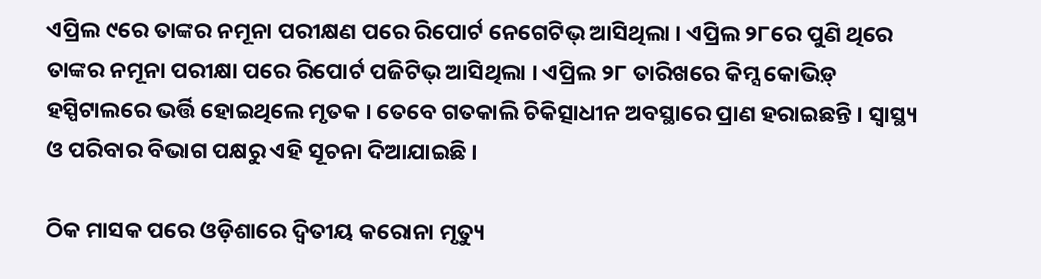ଏପ୍ରିଲ ୯ରେ ତାଙ୍କର ନମୂନା ପରୀକ୍ଷଣ ପରେ ରିପୋର୍ଟ ନେଗେଟିଭ୍ ଆସିଥିଲା । ଏପ୍ରିଲ ୨୮ରେ ପୁଣି ଥିରେ ତାଙ୍କର ନମୂନା ପରୀକ୍ଷା ପରେ ରିପୋର୍ଟ ପଜିଟିଭ୍ ଆସିଥିଲା । ଏପ୍ରିଲ ୨୮ ତାରିଖରେ କିମ୍ସ କୋଭିଡ଼୍ ହସ୍ପିଟାଲରେ ଭର୍ତ୍ତି ହୋଇଥିଲେ ମୃତକ । ତେବେ ଗତକାଲି ଚିକିତ୍ସାଧୀନ ଅବସ୍ଥାରେ ପ୍ରାଣ ହରାଇଛନ୍ତି । ସ୍ୱାସ୍ଥ୍ୟ ଓ ପରିବାର ବିଭାଗ ପକ୍ଷରୁ ଏହି ସୂଚନା ଦିଆଯାଇଛି ।

ଠିକ ମାସକ ପରେ ଓଡ଼ିଶାରେ ଦ୍ଵିତୀୟ କରୋନା ମୃତ୍ୟୁ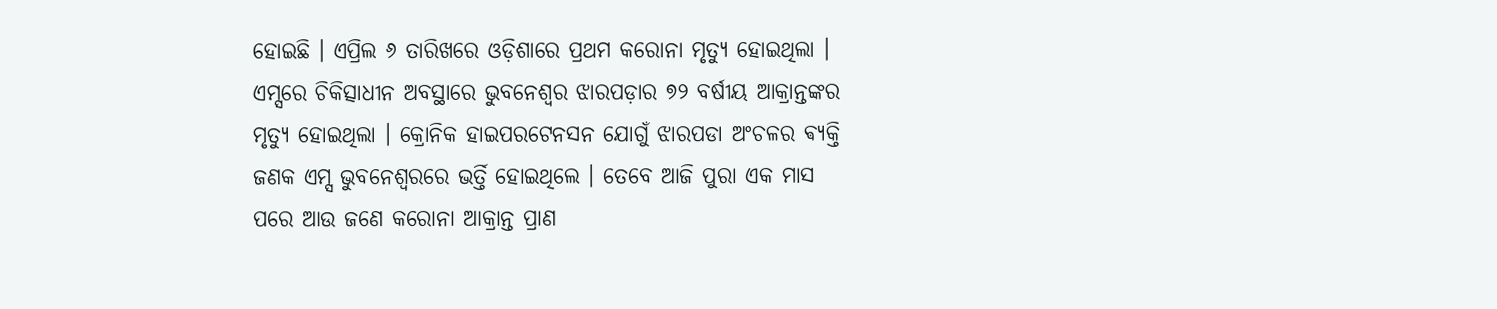ହୋଇଛି । ଏପ୍ରିଲ ୬ ତାରିଖରେ ଓଡ଼ିଶାରେ ପ୍ରଥମ କରୋନା ମୃତ୍ୟୁ ହୋଇଥିଲା । ଏମ୍ସରେ ଚିକିତ୍ସାଧୀନ ଅବସ୍ଥାରେ ଭୁବନେଶ୍ବର ଝାରପଡ଼ାର ୭୨ ବର୍ଷୀୟ ଆକ୍ରାନ୍ତଙ୍କର ମୃତ୍ୟୁ ହୋଇଥିଲା । କ୍ରୋନିକ ହାଇପରଟେନସନ ଯୋଗୁଁ ଝାରପଡା ଅଂଚଳର ଵ୍ୟକ୍ତି ଜଣକ ଏମ୍ସ ଭୁବନେଶ୍ୱରରେ ଭର୍ତ୍ତି ହୋଇଥିଲେ । ତେବେ ଆଜି ପୁରା ଏକ ମାସ ପରେ ଆଉ ଜଣେ କରୋନା ଆକ୍ରାନ୍ତ ପ୍ରାଣ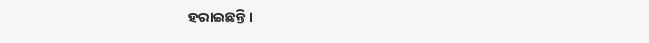ହରାଇଛନ୍ତି ।